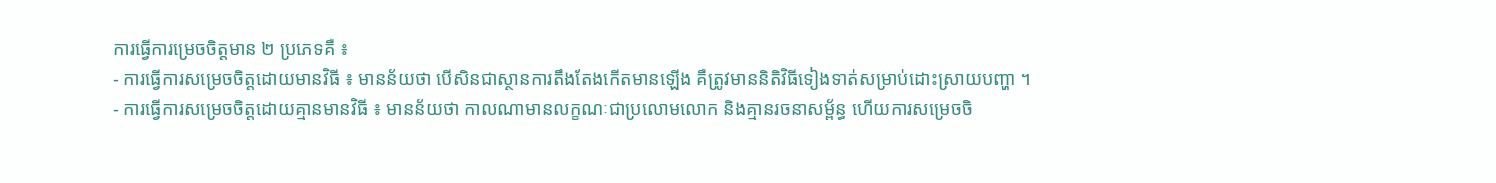ការធ្វើការម្រេចចិត្តមាន ២ ប្រភេទគឺ ៖
- ការធ្វើការសម្រេចចិត្តដោយមានវិធី ៖ មានន័យថា បើសិនជាស្ថានការតឹងតែងកើតមានឡើង គឺត្រូវមាននិតិវិធីទៀងទាត់សម្រាប់ដោះស្រាយបញ្ហា ។
- ការធ្វើការសម្រេចចិត្តដោយគ្មានមានវិធី ៖ មានន័យថា កាលណាមានលក្ខណៈជាប្រលោមលោក និងគ្មានរចនាសម្ព័ន្ធ ហើយការសម្រេចចិ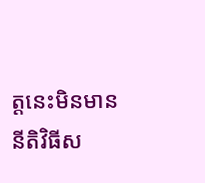ត្តនេះមិនមាននីតិវិធីស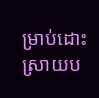ម្រាប់ដោះស្រាយប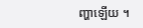ញ្ហាឡើយ ។